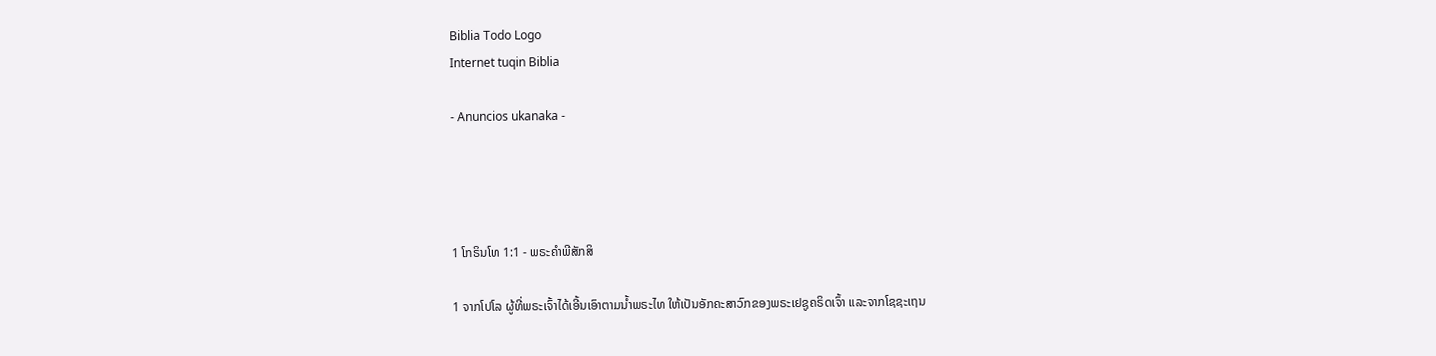Biblia Todo Logo
Internet tuqin Biblia

- Anuncios ukanaka -




1 ໂກຣິນໂທ 1:1 - ພຣະຄຳພີສັກສິ

1 ຈາກໂປໂລ ຜູ້ທີ່ພຣະເຈົ້າໄດ້ເອີ້ນເອົາຕາມນໍ້າພຣະໄທ ໃຫ້ເປັນອັກຄະສາວົກຂອງພຣະເຢຊູຄຣິດເຈົ້າ ແລະຈາກໂຊຊະເຖນ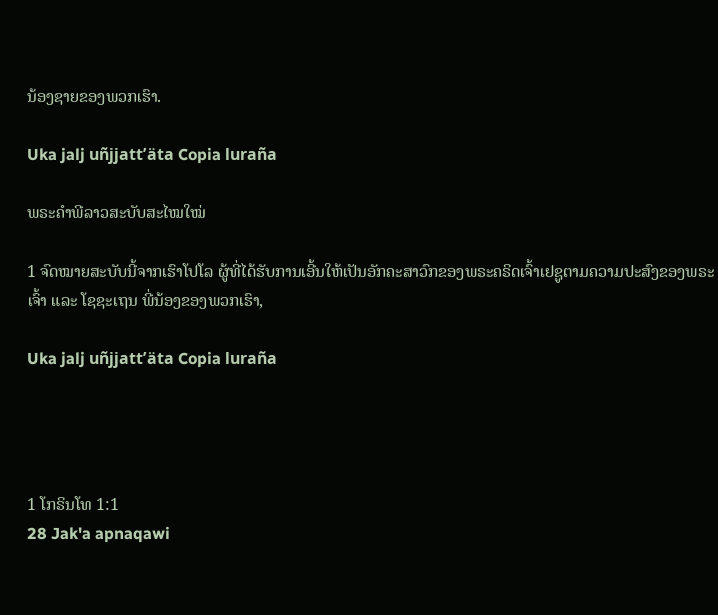ນ້ອງຊາຍຂອງພວກເຮົາ.

Uka jalj uñjjattʼäta Copia luraña

ພຣະຄຳພີລາວສະບັບສະໄໝໃໝ່

1 ຈົດໝາຍສະບັບນີ້ຈາກເຮົາໂປໂລ ຜູ້ທີ່ໄດ້ຮັບການເອີ້ນໃຫ້ເປັນອັກຄະສາວົກຂອງພຣະຄຣິດເຈົ້າເຢຊູຕາມຄວາມປະສົງຂອງພຣະເຈົ້າ ແລະ ໂຊຊະເຖນ ພີ່ນ້ອງຂອງພວກເຮົາ,

Uka jalj uñjjattʼäta Copia luraña




1 ໂກຣິນໂທ 1:1
28 Jak'a apnaqawi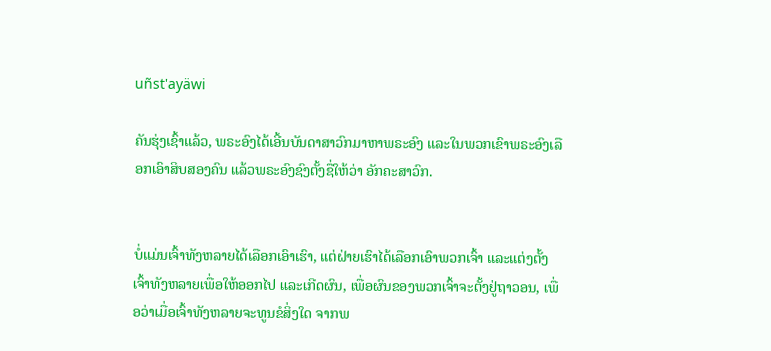uñst'ayäwi

ຄັນຮຸ່ງເຊົ້າແລ້ວ, ພຣະອົງໄດ້ເອີ້ນບັນດາສາວົກມາຫາພຣະອົງ ແລະໃນພວກເຂົາພຣະອົງເລືອກເອົາສິບສອງຄົນ ແລ້ວພຣະອົງຊົງຕັ້ງຊື່ໃຫ້ວ່າ ອັກຄະສາວົກ.


ບໍ່ແມ່ນເຈົ້າທັງຫລາຍໄດ້ເລືອກເອົາເຮົາ, ແຕ່ຝ່າຍເຮົາໄດ້ເລືອກເອົາພວກເຈົ້າ ແລະແຕ່ງຕັ້ງເຈົ້າທັງຫລາຍເພື່ອໃຫ້ອອກໄປ ແລະເກີດຜົນ, ເພື່ອຜົນຂອງພວກເຈົ້າຈະຕັ້ງຢູ່ຖາວອນ, ເພື່ອວ່າເມື່ອເຈົ້າທັງຫລາຍຈະທູນຂໍສິ່ງໃດ ຈາກພ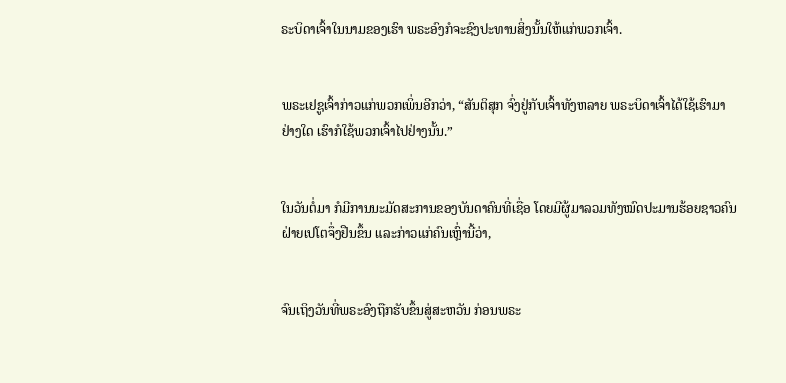ຣະບິດາເຈົ້າໃນນາມຂອງເຮົາ ພຣະອົງກໍຈະຊົງປະທານສິ່ງນັ້ນໃຫ້ແກ່ພວກເຈົ້າ.


ພຣະເຢຊູເຈົ້າກ່າວແກ່ພວກເພິ່ນອີກວ່າ, “ສັນຕິສຸກ ຈົ່ງຢູ່ກັບເຈົ້າທັງຫລາຍ ພຣະບິດາເຈົ້າໄດ້ໃຊ້ເຮົາມາຢ່າງໃດ ເຮົາກໍໃຊ້ພວກເຈົ້າໄປຢ່າງນັ້ນ.”


ໃນວັນຕໍ່ມາ ກໍມີການນະມັດສະການຂອງບັນດາຄົນທີ່ເຊື່ອ ໂດຍມີຜູ້ມາລວມທັງໝົດປະມານຮ້ອຍຊາວຄົນ ຝ່າຍເປໂຕຈຶ່ງຢືນຂຶ້ນ ແລະກ່າວແກ່ຄົນເຫຼົ່ານີ້ວ່າ,


ຈົນເຖິງວັນທີ່ພຣະອົງຖືກຮັບຂຶ້ນສູ່ສະຫວັນ ກ່ອນພຣະ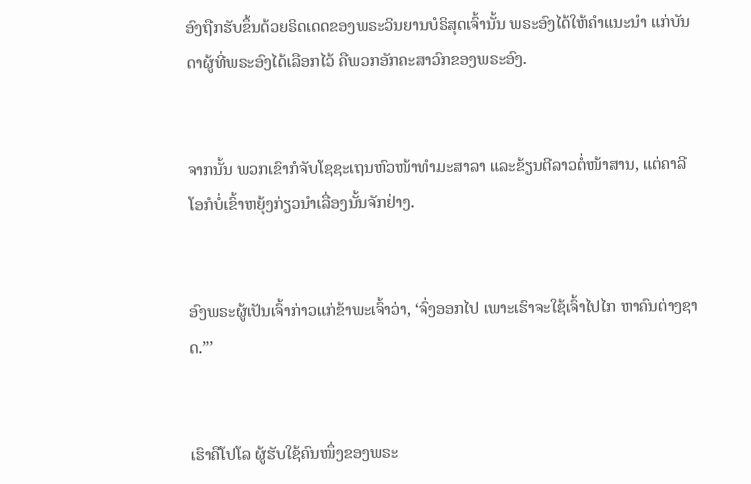ອົງຖືກຮັບຂຶ້ນດ້ວຍຣິດເດດຂອງພຣະວິນຍານບໍຣິສຸດເຈົ້ານັ້ນ ພຣະອົງໄດ້ໃຫ້ຄຳແນະນຳ ແກ່ບັນດາຜູ້ທີ່ພຣະອົງໄດ້ເລືອກໄວ້ ຄືພວກອັກຄະສາວົກຂອງພຣະອົງ.


ຈາກນັ້ນ ພວກເຂົາກໍຈັບໂຊຊະເຖນຫົວໜ້າທຳມະສາລາ ແລະຂ້ຽນຕີລາວຕໍ່ໜ້າສານ, ແຕ່ຄາລີໂອກໍບໍ່ເຂົ້າຫຍຸ້ງກ່ຽວນຳເລື່ອງນັ້ນຈັກຢ່າງ.


ອົງພຣະຜູ້ເປັນເຈົ້າກ່າວແກ່ຂ້າພະເຈົ້າວ່າ, ‘ຈົ່ງອອກໄປ ເພາະເຮົາຈະໃຊ້ເຈົ້າໄປໄກ ຫາຄົນຕ່າງຊາດ.”’


ເຮົາຄືໂປໂລ ຜູ້ຮັບໃຊ້ຄົນໜຶ່ງຂອງພຣະ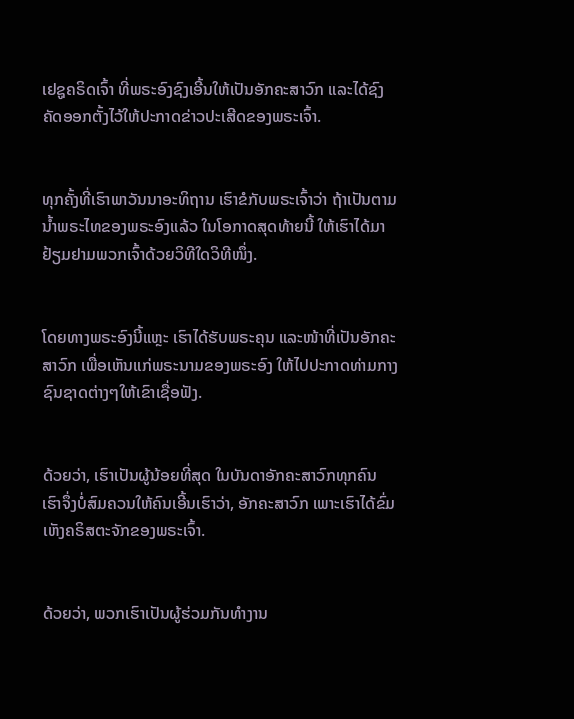ເຢຊູຄຣິດເຈົ້າ ທີ່ພຣະອົງຊົງເອີ້ນໃຫ້ເປັນອັກຄະສາວົກ ແລະໄດ້ຊົງຄັດອອກຕັ້ງໄວ້ໃຫ້ປະກາດຂ່າວປະເສີດຂອງພຣະເຈົ້າ.


ທຸກຄັ້ງທີ່ເຮົາພາວັນນາອະທິຖານ ເຮົາຂໍກັບພຣະເຈົ້າວ່າ ຖ້າເປັນຕາມນໍ້າພຣະໄທຂອງພຣະອົງແລ້ວ ໃນໂອກາດສຸດທ້າຍນີ້ ໃຫ້ເຮົາໄດ້ມາຢ້ຽມຢາມພວກເຈົ້າດ້ວຍວິທີໃດວິທີໜຶ່ງ.


ໂດຍທາງພຣະອົງນີ້ແຫຼະ ເຮົາໄດ້ຮັບພຣະຄຸນ ແລະໜ້າທີ່ເປັນອັກຄະສາວົກ ເພື່ອເຫັນແກ່ພຣະນາມຂອງພຣະອົງ ໃຫ້ໄປປະກາດທ່າມກາງຊົນຊາດຕ່າງໆໃຫ້ເຂົາເຊື່ອຟັງ.


ດ້ວຍວ່າ, ເຮົາເປັນຜູ້ນ້ອຍທີ່ສຸດ ໃນບັນດາອັກຄະສາວົກທຸກຄົນ ເຮົາຈຶ່ງບໍ່ສົມຄວນໃຫ້ຄົນເອີ້ນເຮົາວ່າ, ອັກຄະສາວົກ ເພາະເຮົາໄດ້ຂົ່ມເຫັງຄຣິສຕະຈັກຂອງພຣະເຈົ້າ.


ດ້ວຍວ່າ, ພວກເຮົາເປັນຜູ້ຮ່ວມກັນທຳງານ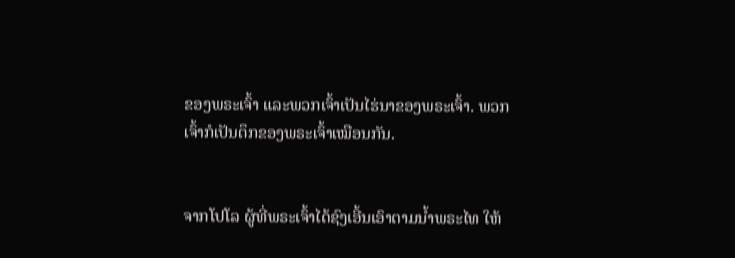ຂອງພຣະເຈົ້າ ແລະພວກເຈົ້າເປັນໄຮ່ນາຂອງພຣະເຈົ້າ. ພວກເຈົ້າກໍເປັນຕຶກຂອງພຣະເຈົ້າເໝືອນກັນ.


ຈາກໂປໂລ ຜູ້ທີ່ພຣະເຈົ້າໄດ້ຊົງເອີ້ນເອົາຕາມນໍ້າພຣະໄທ ໃຫ້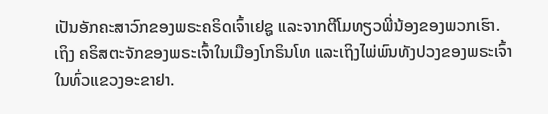ເປັນອັກຄະສາວົກຂອງພຣະຄຣິດເຈົ້າເຢຊູ ແລະຈາກຕີໂມທຽວພີ່ນ້ອງຂອງພວກເຮົາ. ເຖິງ ຄຣິສຕະຈັກຂອງພຣະເຈົ້າໃນເມືອງໂກຣິນໂທ ແລະເຖິງໄພ່ພົນທັງປວງຂອງພຣະເຈົ້າໃນທົ່ວແຂວງອະຂາຢາ.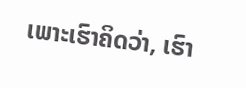ເພາະເຮົາຄິດວ່າ, ເຮົາ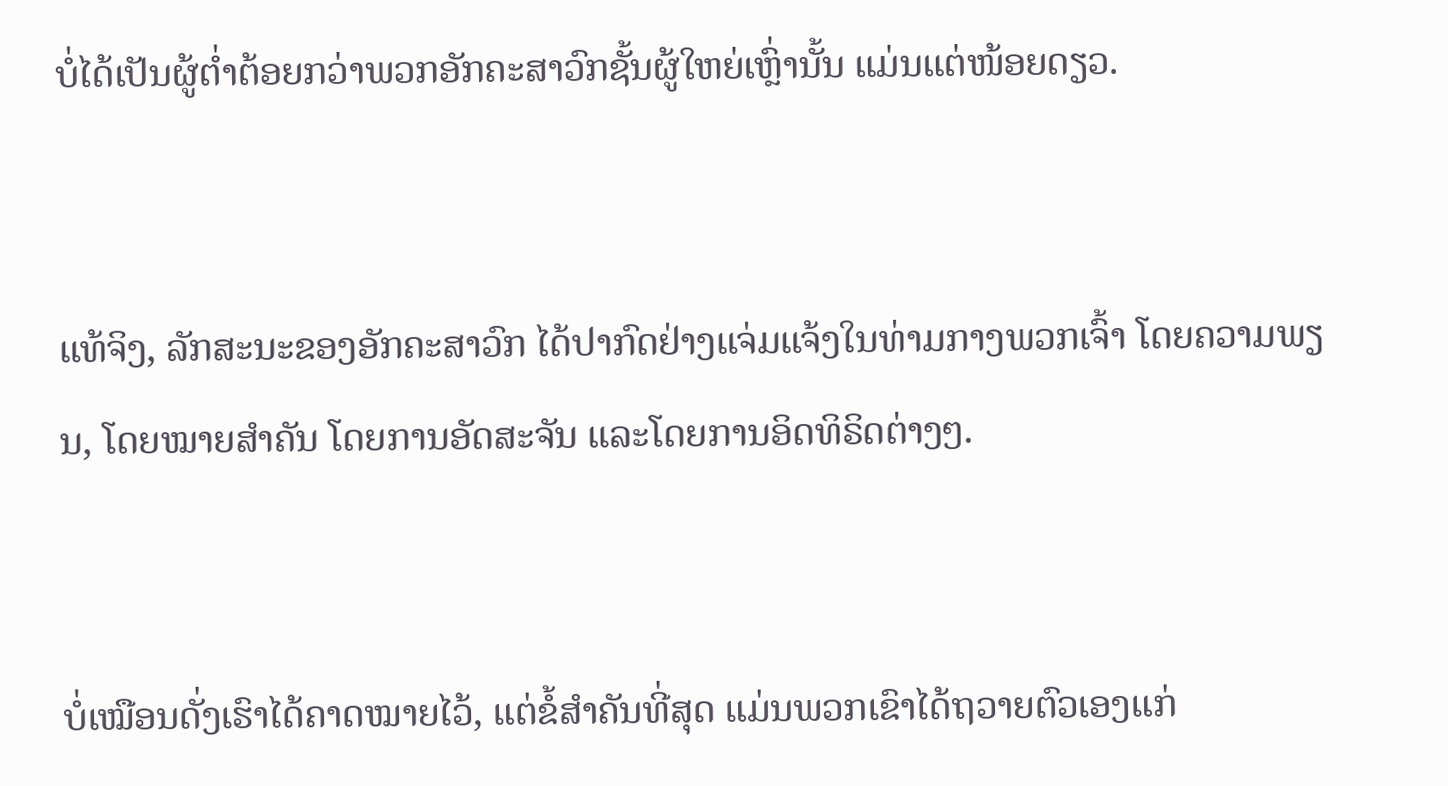ບໍ່ໄດ້ເປັນຜູ້ຕໍ່າຕ້ອຍກວ່າພວກອັກຄະສາວົກຊັ້ນຜູ້ໃຫຍ່ເຫຼົ່ານັ້ນ ແມ່ນແຕ່ໜ້ອຍດຽວ.


ແທ້ຈິງ, ລັກສະນະຂອງອັກຄະສາວົກ ໄດ້ປາກົດຢ່າງແຈ່ມແຈ້ງໃນທ່າມກາງພວກເຈົ້າ ໂດຍຄວາມພຽນ, ໂດຍໝາຍສຳຄັນ ໂດຍການອັດສະຈັນ ແລະໂດຍການອິດທິຣິດຕ່າງໆ.


ບໍ່ເໝືອນດັ່ງເຮົາໄດ້ຄາດໝາຍໄວ້, ແຕ່ຂໍ້ສຳຄັນທີ່ສຸດ ແມ່ນພວກເຂົາໄດ້ຖວາຍຕົວເອງແກ່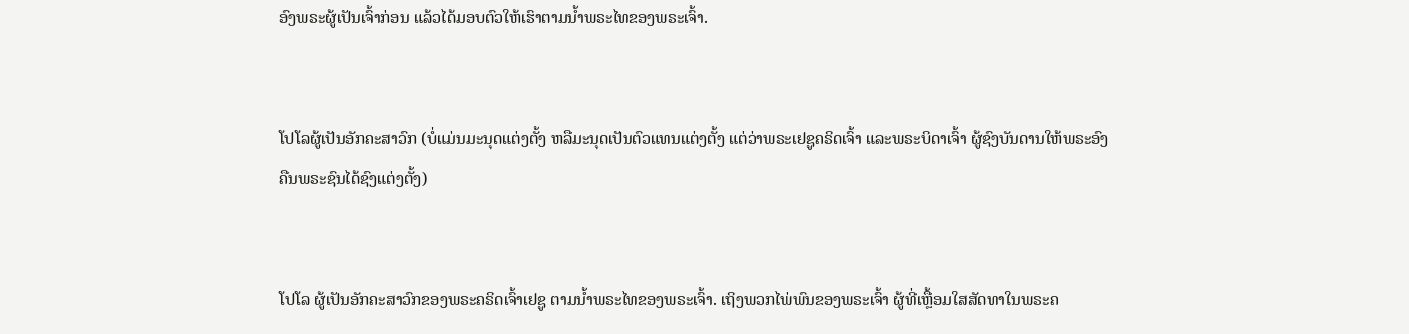ອົງພຣະຜູ້ເປັນເຈົ້າກ່ອນ ແລ້ວໄດ້ມອບຕົວໃຫ້ເຮົາຕາມນໍ້າພຣະໄທຂອງພຣະເຈົ້າ.


ໂປໂລຜູ້ເປັນອັກຄະສາວົກ (ບໍ່ແມ່ນມະນຸດແຕ່ງຕັ້ງ ຫລືມະນຸດເປັນຕົວແທນແຕ່ງຕັ້ງ ແຕ່ວ່າພຣະເຢຊູຄຣິດເຈົ້າ ແລະພຣະບິດາເຈົ້າ ຜູ້ຊົງບັນດານໃຫ້ພຣະອົງຄືນພຣະຊົນໄດ້ຊົງແຕ່ງຕັ້ງ)


ໂປໂລ ຜູ້ເປັນອັກຄະສາວົກຂອງພຣະຄຣິດເຈົ້າເຢຊູ ຕາມນໍ້າພຣະໄທຂອງພຣະເຈົ້າ. ເຖິງພວກໄພ່ພົນຂອງພຣະເຈົ້າ ຜູ້ທີ່ເຫຼື້ອມໃສສັດທາໃນພຣະຄ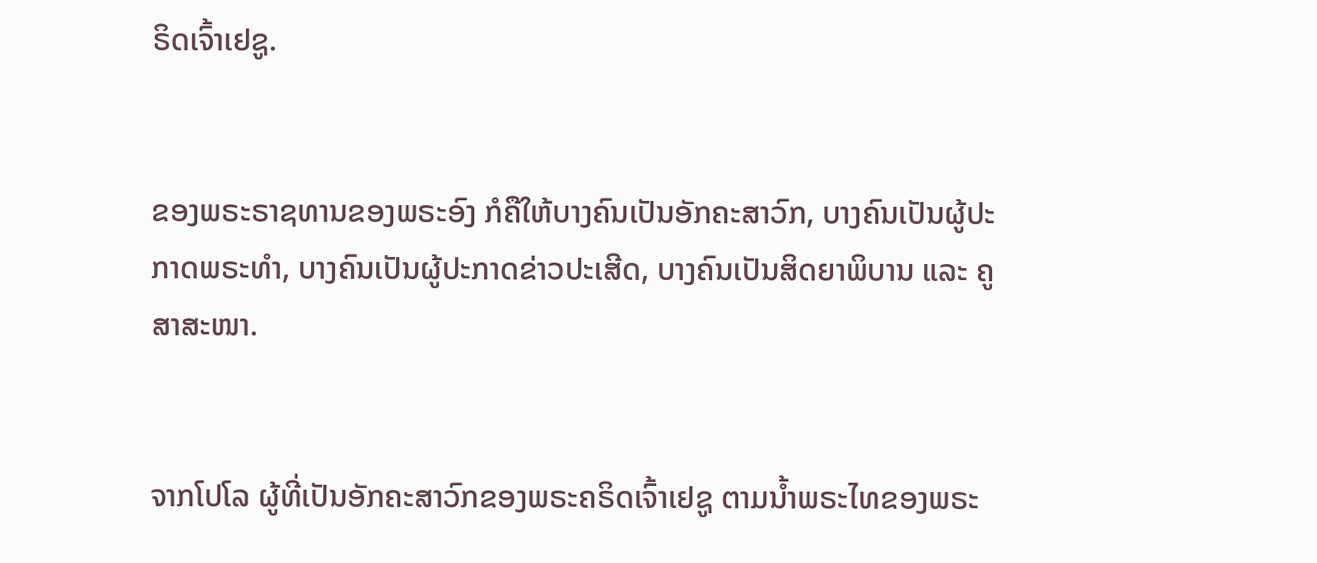ຣິດເຈົ້າເຢຊູ.


ຂອງພຣະຣາຊທານຂອງພຣະອົງ ກໍຄືໃຫ້ບາງຄົນເປັນອັກຄະສາວົກ, ບາງຄົນເປັນຜູ້ປະກາດພຣະທຳ, ບາງຄົນເປັນຜູ້ປະກາດຂ່າວປະເສີດ, ບາງຄົນເປັນສິດຍາພິບານ ແລະ ຄູສາສະໜາ.


ຈາກໂປໂລ ຜູ້ທີ່ເປັນອັກຄະສາວົກຂອງພຣະຄຣິດເຈົ້າເຢຊູ ຕາມນໍ້າພຣະໄທຂອງພຣະ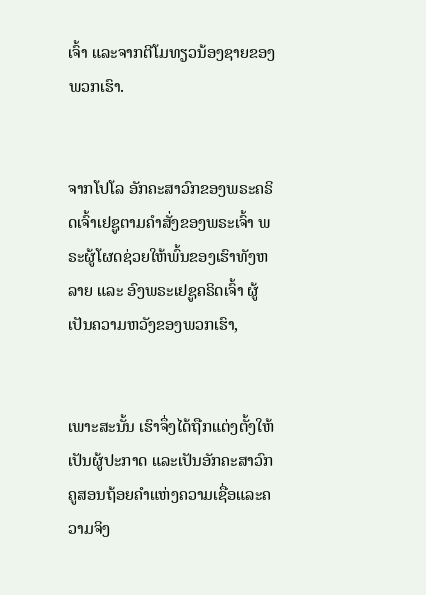ເຈົ້າ ແລະຈາກຕີໂມທຽວນ້ອງຊາຍຂອງພວກເຮົາ.


ຈາກໂປໂລ ອັກຄະສາວົກຂອງພຣະຄຣິດເຈົ້າເຢຊູຕາມຄຳສັ່ງຂອງພຣະເຈົ້າ ພຣະຜູ້ໂຜດຊ່ວຍໃຫ້ພົ້ນຂອງເຮົາທັງຫລາຍ ແລະ ອົງພຣະເຢຊູຄຣິດເຈົ້າ ຜູ້ເປັນຄວາມຫວັງຂອງພວກເຮົາ,


ເພາະສະນັ້ນ ເຮົາຈຶ່ງໄດ້ຖືກແຕ່ງຕັ້ງໃຫ້ເປັນຜູ້ປະກາດ ແລະເປັນອັກຄະສາວົກ ຄູສອນຖ້ອຍຄຳແຫ່ງຄວາມເຊື່ອແລະຄວາມຈິງ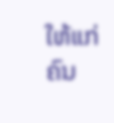ໃຫ້ແກ່ຄົນ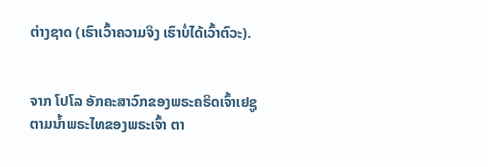ຕ່າງຊາດ (ເຮົາເວົ້າຄວາມຈິງ ເຮົາບໍ່ໄດ້ເວົ້າຕົວະ).


ຈາກ ໂປໂລ ອັກຄະສາວົກຂອງພຣະຄຣິດເຈົ້າເຢຊູ ຕາມນໍ້າພຣະໄທຂອງພຣະເຈົ້າ ຕາ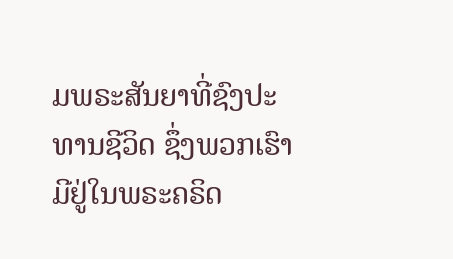ມພຣະສັນຍາທີ່ຊົງປະທານຊີວິດ ຊຶ່ງພວກເຮົາມີຢູ່ໃນພຣະຄຣິດ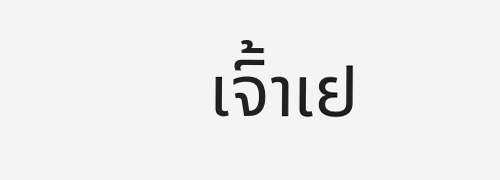ເຈົ້າເຢ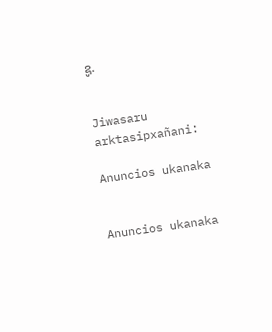ຊູ.


Jiwasaru arktasipxañani:

Anuncios ukanaka


Anuncios ukanaka